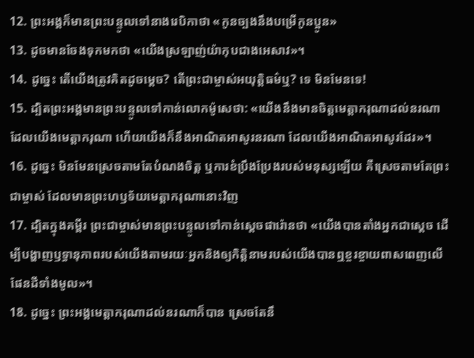12. ព្រះអង្គក៏មានព្រះបន្ទូលទៅនាងរេបិកាថា «កូនច្បងនឹងបម្រើកូនប្អូន»
13. ដូចមានចែងទុកមកថា «យើងស្រឡាញ់យ៉ាកុបជាងអេសាវ»។
14. ដូច្នេះ តើយើងត្រូវគិតដូចម្ដេច? តើព្រះជាម្ចាស់អយុត្ដិធម៌ឬ? ទេ មិនមែនទេ!
15. ដ្បិតព្រះអង្គមានព្រះបន្ទូលទៅកាន់លោកម៉ូសេថា: «យើងនឹងមានចិត្តមេត្តាករុណាដល់នរណា ដែលយើងមេត្តាករុណា ហើយយើងក៏នឹងអាណិតអាសូរនរណា ដែលយើងអាណិតអាសូរដែរ»។
16. ដូច្នេះ មិនមែនស្រេចតាមតែបំណងចិត្ត ឬការខំប្រឹងប្រែងរបស់មនុស្សឡើយ គឺស្រេចតាមតែព្រះជាម្ចាស់ ដែលមានព្រះហឫទ័យមេត្តាករុណានោះវិញ
17. ដ្បិតក្នុងគម្ពីរ ព្រះជាម្ចាស់មានព្រះបន្ទូលទៅកាន់ស្ដេចផារ៉ោនថា «យើងបានតាំងអ្នកជាស្ដេច ដើម្បីបង្ហាញឫទ្ធានុភាពរបស់យើងតាមរយៈអ្នកនិងឲ្យកិត្តិនាមរបស់យើងបានឮខ្ចរខ្ចាយពាសពេញលើផែនដីទាំងមូល»។
18. ដូច្នេះ ព្រះអង្គមេត្តាករុណាដល់នរណាក៏បាន ស្រេចតែនឹ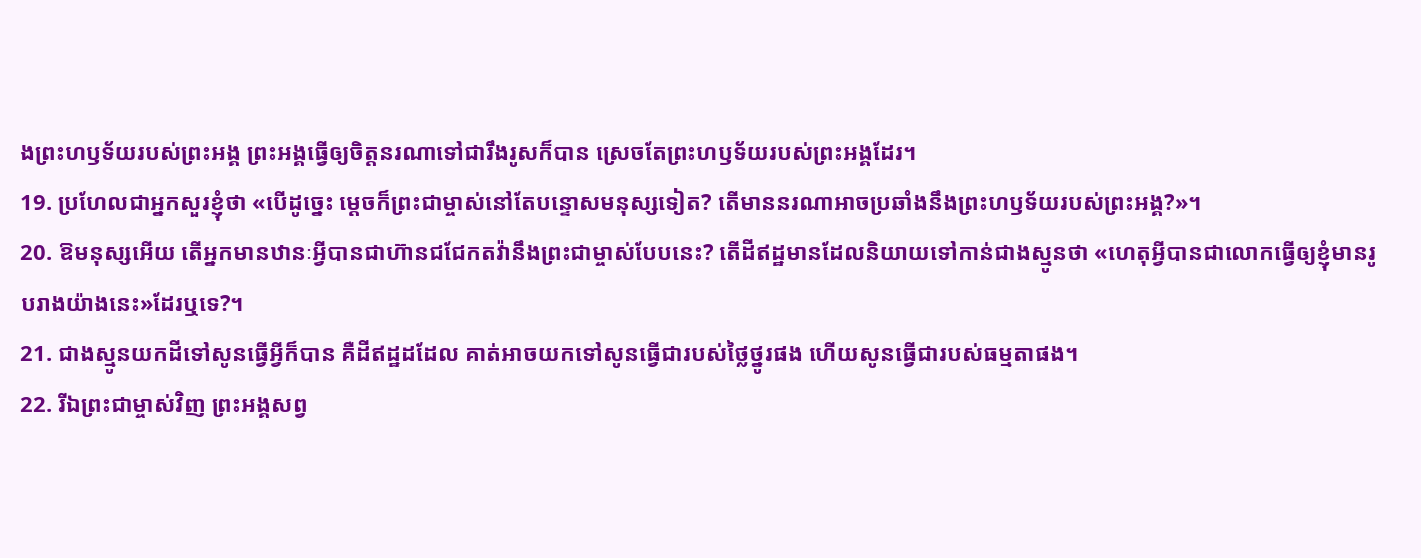ងព្រះហឫទ័យរបស់ព្រះអង្គ ព្រះអង្គធ្វើឲ្យចិត្តនរណាទៅជារឹងរូសក៏បាន ស្រេចតែព្រះហឫទ័យរបស់ព្រះអង្គដែរ។
19. ប្រហែលជាអ្នកសួរខ្ញុំថា «បើដូច្នេះ ម្ដេចក៏ព្រះជាម្ចាស់នៅតែបន្ទោសមនុស្សទៀត? តើមាននរណាអាចប្រឆាំងនឹងព្រះហឫទ័យរបស់ព្រះអង្គ?»។
20. ឱមនុស្សអើយ តើអ្នកមានឋានៈអ្វីបានជាហ៊ានជជែកតវ៉ានឹងព្រះជាម្ចាស់បែបនេះ? តើដីឥដ្ឋមានដែលនិយាយទៅកាន់ជាងស្មូនថា «ហេតុអ្វីបានជាលោកធ្វើឲ្យខ្ញុំមានរូបរាងយ៉ាងនេះ»ដែរឬទេ?។
21. ជាងស្មូនយកដីទៅសូនធ្វើអ្វីក៏បាន គឺដីឥដ្ឋដដែល គាត់អាចយកទៅសូនធ្វើជារបស់ថ្លៃថ្នូរផង ហើយសូនធ្វើជារបស់ធម្មតាផង។
22. រីឯព្រះជាម្ចាស់វិញ ព្រះអង្គសព្វ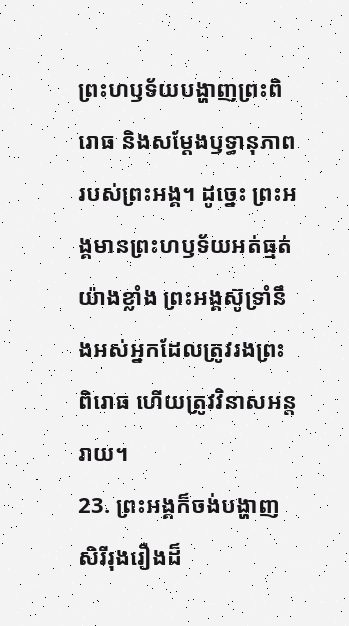ព្រះហឫទ័យបង្ហាញព្រះពិរោធ និងសម្តែងឫទ្ធានុភាពរបស់ព្រះអង្គ។ ដូច្នេះ ព្រះអង្គមានព្រះហឫទ័យអត់ធ្មត់យ៉ាងខ្លាំង ព្រះអង្គស៊ូទ្រាំនឹងអស់អ្នកដែលត្រូវរងព្រះពិរោធ ហើយត្រូវវិនាសអន្តរាយ។
23. ព្រះអង្គក៏ចង់បង្ហាញសិរីរុងរឿងដ៏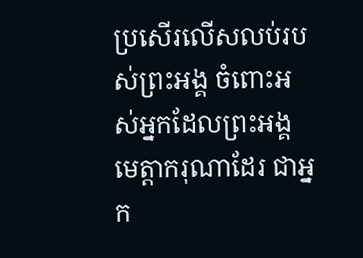ប្រសើរលើសលប់របស់ព្រះអង្គ ចំពោះអស់អ្នកដែលព្រះអង្គមេត្តាករុណាដែរ ជាអ្នក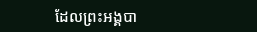ដែលព្រះអង្គបា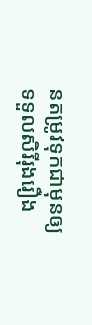នតម្រូវទុកជាមុនឲ្យទទួលសិរីរុងរឿង